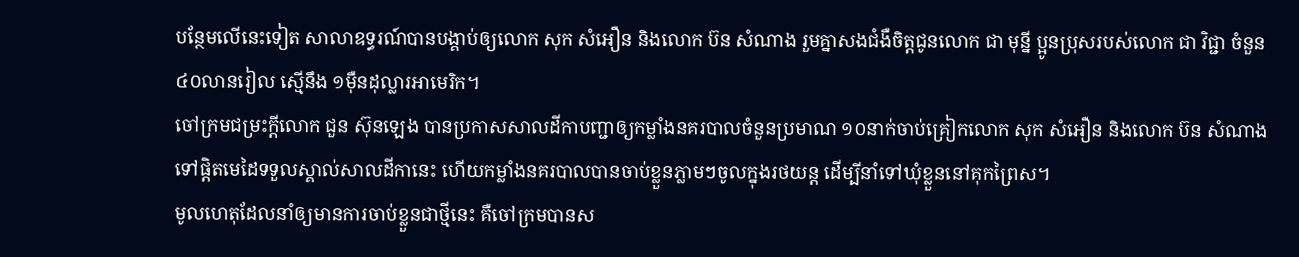បន្ថែមលើនេះទៀត សាលាឧទ្ធរណ៍បានបង្គាប់ឲ្យលោក សុក សំអឿន និងលោក ប៊ន សំណាង រួមគ្នាសងជំងឺចិត្តជូនលោក ជា មុន្នី ប្អូនប្រុសរបស់លោក ជា វិជ្ជា ចំនួន ៤០លានរៀល ស្មើនឹង ១ម៉ឺនដុល្លារអាមេរិក។
ចៅក្រមជម្រះក្តីលោក ជួន ស៊ុនឡេង បានប្រកាសសាលដីកាបញ្ជាឲ្យកម្លាំងនគរបាលចំនួនប្រមាណ ១០នាក់ចាប់គ្រៀកលោក សុក សំអឿន និងលោក ប៊ន សំណាង ទៅផ្ដិតមេដៃទទួលស្គាល់សាលដីកានេះ ហើយកម្លាំងនគរបាលបានចាប់ខ្លួនភ្លាមៗចូលក្នុងរថយន្ត ដើម្បីនាំទៅឃុំខ្លួននៅគុកព្រៃស។
មូលហេតុដែលនាំឲ្យមានការចាប់ខ្លួនជាថ្មីនេះ គឺចៅក្រមបានស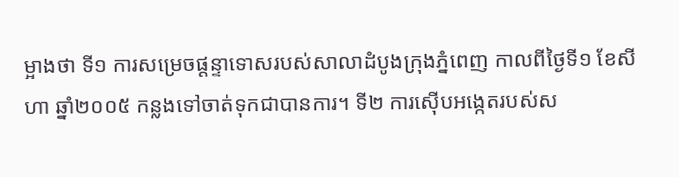ម្អាងថា ទី១ ការសម្រេចផ្ដន្ទាទោសរបស់សាលាដំបូងក្រុងភ្នំពេញ កាលពីថ្ងៃទី១ ខែសីហា ឆ្នាំ២០០៥ កន្លងទៅចាត់ទុកជាបានការ។ ទី២ ការស៊ើបអង្កេតរបស់ស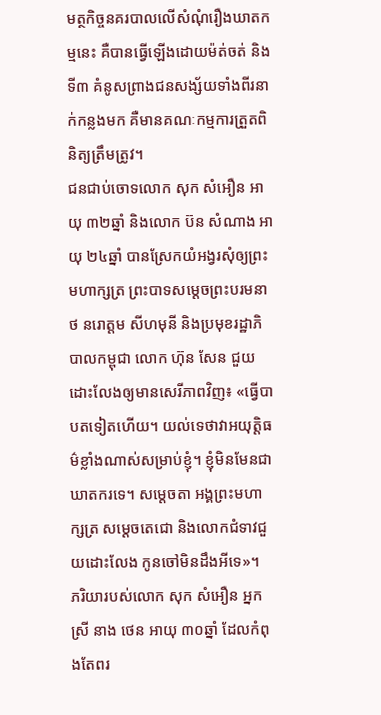មត្ថកិច្ចនគរបាលលើសំណុំរឿងឃាតកម្មនេះ គឺបានធ្វើឡើងដោយម៉ត់ចត់ និង ទី៣ គំនូសព្រាងជនសង្ស័យទាំងពីរនាក់កន្លងមក គឺមានគណៈកម្មការត្រួតពិនិត្យត្រឹមត្រូវ។
ជនជាប់ចោទលោក សុក សំអឿន អាយុ ៣២ឆ្នាំ និងលោក ប៊ន សំណាង អាយុ ២៤ឆ្នាំ បានស្រែកយំអង្វរសុំឲ្យព្រះមហាក្សត្រ ព្រះបាទសម្ដេចព្រះបរមនាថ នរោត្តម សីហមុនី និងប្រមុខរដ្ឋាភិបាលកម្ពុជា លោក ហ៊ុន សែន ជួយដោះលែងឲ្យមានសេរីភាពវិញ៖ «ធ្វើបាបតទៀតហើយ។ យល់ទេថាវាអយុត្តិធម៌ខ្លាំងណាស់សម្រាប់ខ្ញុំ។ ខ្ញុំមិនមែនជាឃាតករទេ។ សម្ដេចតា អង្គព្រះមហាក្សត្រ សម្ដេចតេជោ និងលោកជំទាវជួយដោះលែង កូនចៅមិនដឹងអីទេ»។
ភរិយារបស់លោក សុក សំអឿន អ្នកស្រី នាង ថេន អាយុ ៣០ឆ្នាំ ដែលកំពុងតែពរ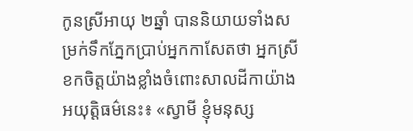កូនស្រីអាយុ ២ឆ្នាំ បាននិយាយទាំងសម្រក់ទឹកភ្នែកប្រាប់អ្នកកាសែតថា អ្នកស្រីខកចិត្តយ៉ាងខ្លាំងចំពោះសាលដីកាយ៉ាងអយុត្តិធម៌នេះ៖ «ស្វាមី ខ្ញុំមនុស្ស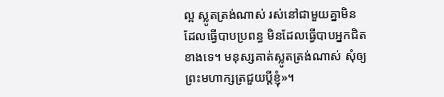ល្អ ស្លូតត្រង់ណាស់ រស់នៅជាមួយគ្នាមិនដែលធ្វើបាបប្រពន្ធ មិនដែលធ្វើបាបអ្នកជិតខាងទេ។ មនុស្សគាត់ស្លូតត្រង់ណាស់ សុំឲ្យព្រះមហាក្សត្រជួយប្ដីខ្ញុំ»។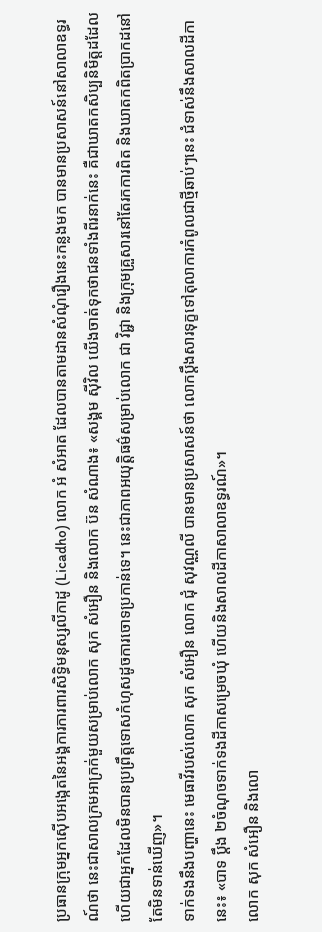ប្រធានក្រុមអ្នកស៊ើបអង្កេតនៃអង្គការការពារសិទ្ធិមនុស្សលីកាដូ (Licadho) លោក អំ សំអាត ដែលបានតាមដានសំណុំរឿងនេះកន្លងមក បានមានប្រសាសន៍នៅសាលាឧទ្ធរណ៍ថា នេះជាសាលក្រមអាក្រក់មួយសម្រាប់លោក សុក សំអឿន និងលោក ប៊ន សំណាង៖ «សង្គម ស៊ីវិល យើងចាត់ទុកថាជនទាំងពីរនាក់នេះ គឺជាឃាតកសិប្បនិមិត្តដដែល ហើយជាអ្នកដែលមិនបានប្រព្រឹត្តទោសកំហុសដូចការចោទប្រកាន់ទេ។ នេះជាភាពអយុត្តិធម៌សម្រាប់លោក ជា វិជ្ជា និងក្រុមគ្រួសារនៅតែរកការពិត និងឃាតកពិតប្រាកដនៅតែមិនទាន់ឃើញ»។
ទាក់ទងនឹងបញ្ហានេះ មេធាវីរបស់លោក សុក សំអឿន លោក ជុំ សុវណ្ណលី បានមានប្រសាសន៍ថា លោកប្ដឹងសារទុក្ខទៅតុលាការកំពូលជាថ្មីឆាប់ៗនេះ ជំទាស់នឹងសាលដីកានេះ៖ «បាទ ប្ដឹង ២ចំណុចទាក់ទងដីកាសម្រេចឃុំ ហើយនិងសាលដីកាសាលាឧទ្ធរណ៍»។
លោក សុក សំអឿន និងលោ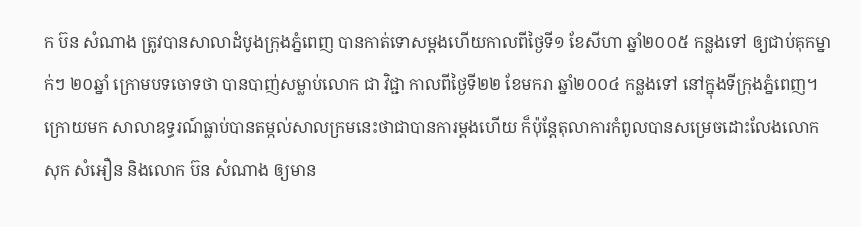ក ប៊ន សំណាង ត្រូវបានសាលាដំបូងក្រុងភ្នំពេញ បានកាត់ទោសម្តងហើយកាលពីថ្ងៃទី១ ខែសីហា ឆ្នាំ២០០៥ កន្លងទៅ ឲ្យជាប់គុកម្នាក់ៗ ២០ឆ្នាំ ក្រោមបទចោទថា បានបាញ់សម្លាប់លោក ជា វិជ្ជា កាលពីថ្ងៃទី២២ ខែមករា ឆ្នាំ២០០៤ កន្លងទៅ នៅក្នុងទីក្រុងភ្នំពេញ។ ក្រោយមក សាលាឧទ្ធរណ៍ធ្លាប់បានតម្កល់សាលក្រមនេះថាជាបានការម្តងហើយ ក៏ប៉ុន្តែតុលាការកំពូលបានសម្រេចដោះលែងលោក សុក សំអឿន និងលោក ប៊ន សំណាង ឲ្យមាន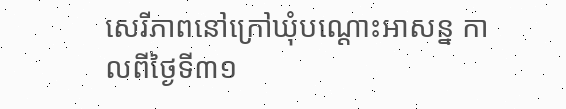សេរីភាពនៅក្រៅឃុំបណ្ដោះអាសន្ន កាលពីថ្ងៃទី៣១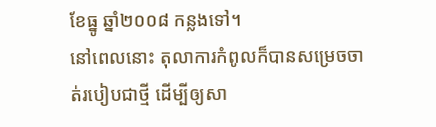ខែធ្នូ ឆ្នាំ២០០៨ កន្លងទៅ។
នៅពេលនោះ តុលាការកំពូលក៏បានសម្រេចចាត់របៀបជាថ្មី ដើម្បីឲ្យសា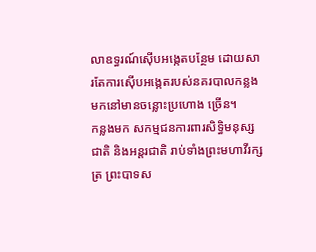លាឧទ្ធរណ៍ស៊ើបអង្កេតបន្ថែម ដោយសារតែការស៊ើបអង្កេតរបស់នគរបាលកន្លងមកនៅមានចន្លោះប្រហោង ច្រើន។
កន្លងមក សកម្មជនការពារសិទ្ធិមនុស្សជាតិ និងអន្តរជាតិ រាប់ទាំងព្រះមហាវីរក្សត្រ ព្រះបាទស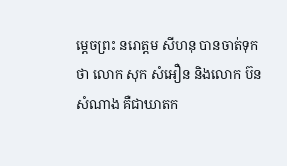ម្ដេចព្រះ នរោត្តម សីហនុ បានចាត់ទុកថា លោក សុក សំអឿន និងលោក ប៊ន សំណាង គឺជាឃាតក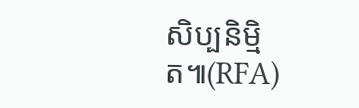សិប្បនិម្មិត៕(RFA)